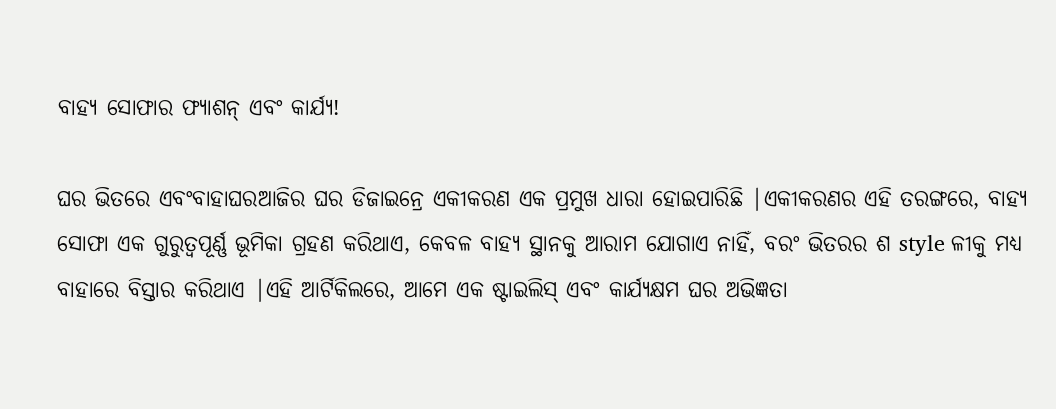ବାହ୍ୟ ସୋଫାର ଫ୍ୟାଶନ୍ ଏବଂ କାର୍ଯ୍ୟ!

ଘର ଭିତରେ ଏବଂବାହାଘରଆଜିର ଘର ଡିଜାଇନ୍ରେ ଏକୀକରଣ ଏକ ପ୍ରମୁଖ ଧାରା ହୋଇପାରିଛି |ଏକୀକରଣର ଏହି ତରଙ୍ଗରେ, ବାହ୍ୟ ସୋଫା ଏକ ଗୁରୁତ୍ୱପୂର୍ଣ୍ଣ ଭୂମିକା ଗ୍ରହଣ କରିଥାଏ, କେବଳ ବାହ୍ୟ ସ୍ଥାନକୁ ଆରାମ ଯୋଗାଏ ନାହିଁ, ବରଂ ଭିତରର ଶ style ଳୀକୁ ମଧ୍ୟ ବାହାରେ ବିସ୍ତାର କରିଥାଏ |ଏହି ଆର୍ଟିକିଲରେ, ଆମେ ଏକ ଷ୍ଟାଇଲିସ୍ ଏବଂ କାର୍ଯ୍ୟକ୍ଷମ ଘର ଅଭିଜ୍ଞତା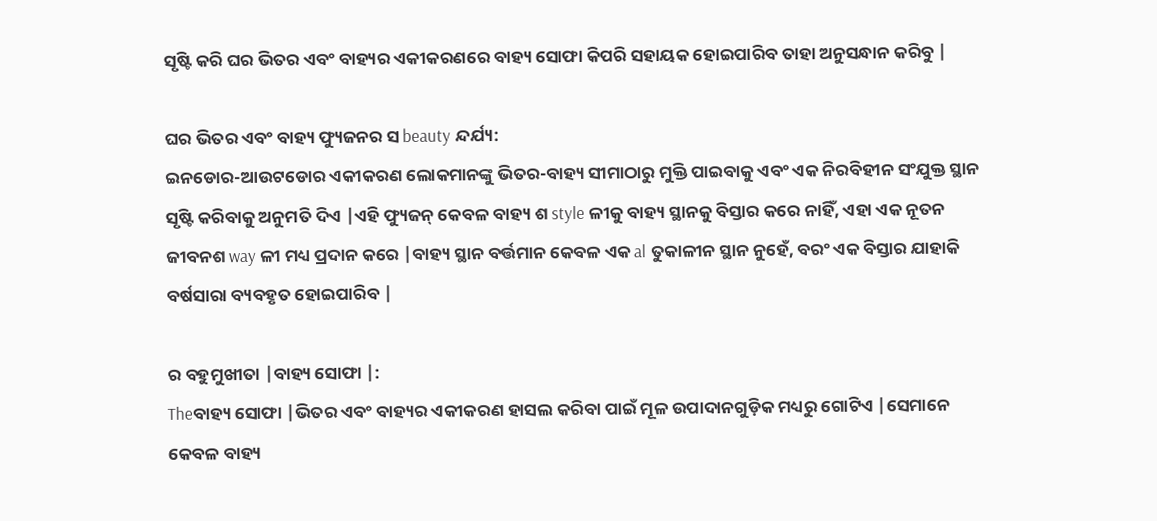ସୃଷ୍ଟି କରି ଘର ଭିତର ଏବଂ ବାହ୍ୟର ଏକୀକରଣରେ ବାହ୍ୟ ସୋଫା କିପରି ସହାୟକ ହୋଇପାରିବ ତାହା ଅନୁସନ୍ଧାନ କରିବୁ |

ଘର ଭିତର ଏବଂ ବାହ୍ୟ ଫ୍ୟୁଜନର ସ beauty ନ୍ଦର୍ଯ୍ୟ:
ଇନଡୋର-ଆଉଟଡୋର ଏକୀକରଣ ଲୋକମାନଙ୍କୁ ଭିତର-ବାହ୍ୟ ସୀମାଠାରୁ ମୁକ୍ତି ପାଇବାକୁ ଏବଂ ଏକ ନିରବିହୀନ ସଂଯୁକ୍ତ ସ୍ଥାନ ସୃଷ୍ଟି କରିବାକୁ ଅନୁମତି ଦିଏ |ଏହି ଫ୍ୟୁଜନ୍ କେବଳ ବାହ୍ୟ ଶ style ଳୀକୁ ବାହ୍ୟ ସ୍ଥାନକୁ ବିସ୍ତାର କରେ ନାହିଁ, ଏହା ଏକ ନୂତନ ଜୀବନଶ way ଳୀ ମଧ୍ୟ ପ୍ରଦାନ କରେ |ବାହ୍ୟ ସ୍ଥାନ ବର୍ତ୍ତମାନ କେବଳ ଏକ al ତୁକାଳୀନ ସ୍ଥାନ ନୁହେଁ, ବରଂ ଏକ ବିସ୍ତାର ଯାହାକି ବର୍ଷସାରା ବ୍ୟବହୃତ ହୋଇପାରିବ |

ର ବହୁମୁଖୀତା |ବାହ୍ୟ ସୋଫା |:
Theବାହ୍ୟ ସୋଫା |ଭିତର ଏବଂ ବାହ୍ୟର ଏକୀକରଣ ହାସଲ କରିବା ପାଇଁ ମୂଳ ଉପାଦାନଗୁଡ଼ିକ ମଧ୍ୟରୁ ଗୋଟିଏ |ସେମାନେ କେବଳ ବାହ୍ୟ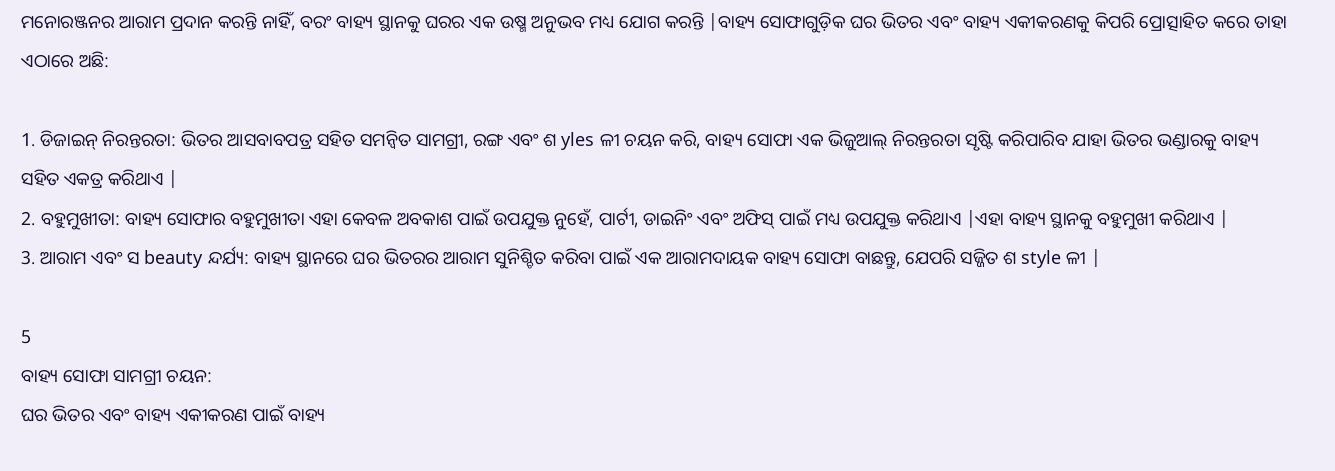ମନୋରଞ୍ଜନର ଆରାମ ପ୍ରଦାନ କରନ୍ତି ନାହିଁ, ବରଂ ବାହ୍ୟ ସ୍ଥାନକୁ ଘରର ଏକ ଉଷ୍ମ ଅନୁଭବ ମଧ୍ୟ ଯୋଗ କରନ୍ତି |ବାହ୍ୟ ସୋଫାଗୁଡ଼ିକ ଘର ଭିତର ଏବଂ ବାହ୍ୟ ଏକୀକରଣକୁ କିପରି ପ୍ରୋତ୍ସାହିତ କରେ ତାହା ଏଠାରେ ଅଛି:

1. ଡିଜାଇନ୍ ନିରନ୍ତରତା: ଭିତର ଆସବାବପତ୍ର ସହିତ ସମନ୍ୱିତ ସାମଗ୍ରୀ, ରଙ୍ଗ ଏବଂ ଶ yles ଳୀ ଚୟନ କରି, ବାହ୍ୟ ସୋଫା ଏକ ଭିଜୁଆଲ୍ ନିରନ୍ତରତା ସୃଷ୍ଟି କରିପାରିବ ଯାହା ଭିତର ଭଣ୍ଡାରକୁ ବାହ୍ୟ ସହିତ ଏକତ୍ର କରିଥାଏ |
2. ବହୁମୁଖୀତା: ବାହ୍ୟ ସୋଫାର ବହୁମୁଖୀତା ଏହା କେବଳ ଅବକାଶ ପାଇଁ ଉପଯୁକ୍ତ ନୁହେଁ, ପାର୍ଟୀ, ଡାଇନିଂ ଏବଂ ଅଫିସ୍ ପାଇଁ ମଧ୍ୟ ଉପଯୁକ୍ତ କରିଥାଏ |ଏହା ବାହ୍ୟ ସ୍ଥାନକୁ ବହୁମୁଖୀ କରିଥାଏ |
3. ଆରାମ ଏବଂ ସ beauty ନ୍ଦର୍ଯ୍ୟ: ବାହ୍ୟ ସ୍ଥାନରେ ଘର ଭିତରର ଆରାମ ସୁନିଶ୍ଚିତ କରିବା ପାଇଁ ଏକ ଆରାମଦାୟକ ବାହ୍ୟ ସୋଫା ବାଛନ୍ତୁ, ଯେପରି ସଜ୍ଜିତ ଶ style ଳୀ |

5
ବାହ୍ୟ ସୋଫା ସାମଗ୍ରୀ ଚୟନ:
ଘର ଭିତର ଏବଂ ବାହ୍ୟ ଏକୀକରଣ ପାଇଁ ବାହ୍ୟ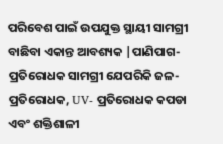ପରିବେଶ ପାଇଁ ଉପଯୁକ୍ତ ସ୍ଥାୟୀ ସାମଗ୍ରୀ ବାଛିବା ଏକାନ୍ତ ଆବଶ୍ୟକ |ପାଣିପାଗ-ପ୍ରତିରୋଧକ ସାମଗ୍ରୀ ଯେପରିକି ଜଳ-ପ୍ରତିରୋଧକ, UV- ପ୍ରତିରୋଧକ କପଡା ଏବଂ ଶକ୍ତିଶାଳୀ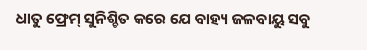ଧାତୁ ଫ୍ରେମ୍ ସୁନିଶ୍ଚିତ କରେ ଯେ ବାହ୍ୟ ଜଳବାୟୁ ସବୁ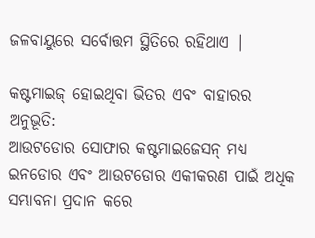ଜଳବାୟୁରେ ସର୍ବୋତ୍ତମ ସ୍ଥିତିରେ ରହିଥାଏ |

କଷ୍ଟମାଇଜ୍ ହୋଇଥିବା ଭିତର ଏବଂ ବାହାରର ଅନୁଭୂତି:
ଆଉଟଡୋର ସୋଫାର କଷ୍ଟମାଇଜେସନ୍ ମଧ୍ୟ ଇନଡୋର ଏବଂ ଆଉଟଡୋର ଏକୀକରଣ ପାଇଁ ଅଧିକ ସମ୍ଭାବନା ପ୍ରଦାନ କରେ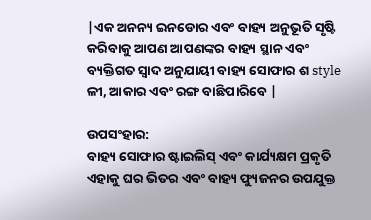|ଏକ ଅନନ୍ୟ ଇନଡୋର ଏବଂ ବାହ୍ୟ ଅନୁଭୂତି ସୃଷ୍ଟି କରିବାକୁ ଆପଣ ଆପଣଙ୍କର ବାହ୍ୟ ସ୍ଥାନ ଏବଂ ବ୍ୟକ୍ତିଗତ ସ୍ୱାଦ ଅନୁଯାୟୀ ବାହ୍ୟ ସୋଫାର ଶ style ଳୀ, ଆକାର ଏବଂ ରଙ୍ଗ ବାଛିପାରିବେ |

ଉପସଂହାର:
ବାହ୍ୟ ସୋଫାର ଷ୍ଟାଇଲିସ୍ ଏବଂ କାର୍ଯ୍ୟକ୍ଷମ ପ୍ରକୃତି ଏହାକୁ ଘର ଭିତର ଏବଂ ବାହ୍ୟ ଫ୍ୟୁଜନର ଉପଯୁକ୍ତ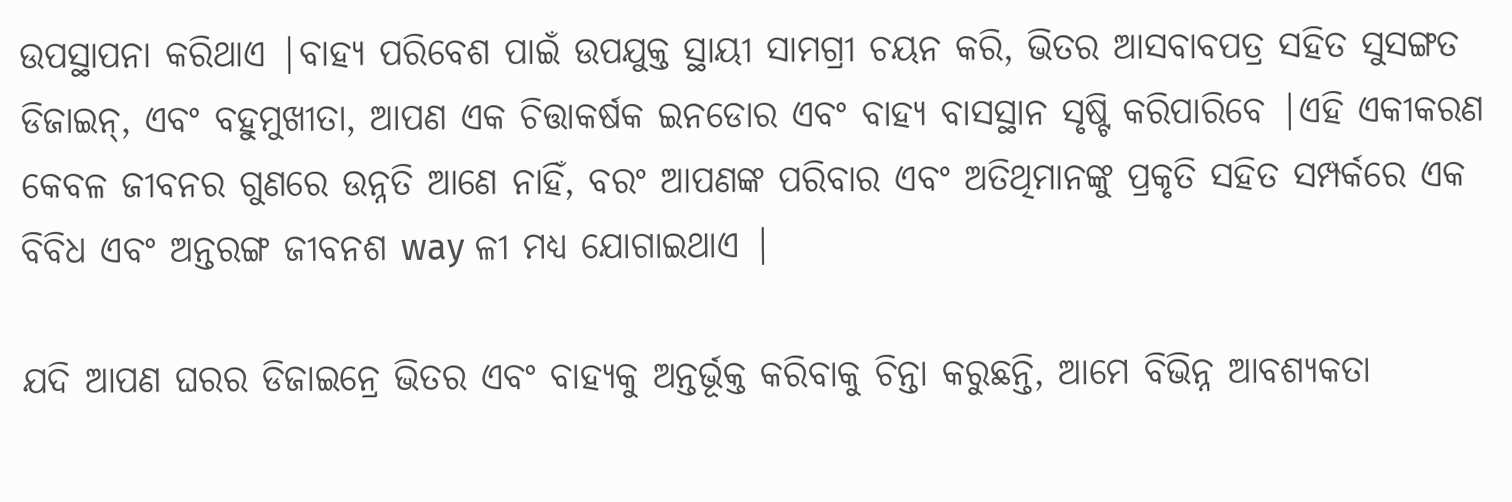ଉପସ୍ଥାପନା କରିଥାଏ |ବାହ୍ୟ ପରିବେଶ ପାଇଁ ଉପଯୁକ୍ତ ସ୍ଥାୟୀ ସାମଗ୍ରୀ ଚୟନ କରି, ଭିତର ଆସବାବପତ୍ର ସହିତ ସୁସଙ୍ଗତ ଡିଜାଇନ୍, ଏବଂ ବହୁମୁଖୀତା, ଆପଣ ଏକ ଚିତ୍ତାକର୍ଷକ ଇନଡୋର ଏବଂ ବାହ୍ୟ ବାସସ୍ଥାନ ସୃଷ୍ଟି କରିପାରିବେ |ଏହି ଏକୀକରଣ କେବଳ ଜୀବନର ଗୁଣରେ ଉନ୍ନତି ଆଣେ ନାହିଁ, ବରଂ ଆପଣଙ୍କ ପରିବାର ଏବଂ ଅତିଥିମାନଙ୍କୁ ପ୍ରକୃତି ସହିତ ସମ୍ପର୍କରେ ଏକ ବିବିଧ ଏବଂ ଅନ୍ତରଙ୍ଗ ଜୀବନଶ way ଳୀ ମଧ୍ୟ ଯୋଗାଇଥାଏ |

ଯଦି ଆପଣ ଘରର ଡିଜାଇନ୍ରେ ଭିତର ଏବଂ ବାହ୍ୟକୁ ଅନ୍ତର୍ଭୂକ୍ତ କରିବାକୁ ଚିନ୍ତା କରୁଛନ୍ତି, ଆମେ ବିଭିନ୍ନ ଆବଶ୍ୟକତା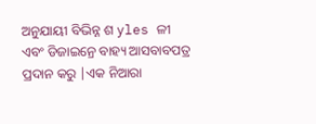ଅନୁଯାୟୀ ବିଭିନ୍ନ ଶ yles ଳୀ ଏବଂ ଡିଜାଇନ୍ରେ ବାହ୍ୟ ଆସବାବପତ୍ର ପ୍ରଦାନ କରୁ |ଏକ ନିଆରା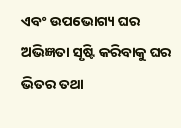ଏବଂ ଉପଭୋଗ୍ୟ ଘର ଅଭିଜ୍ଞତା ସୃଷ୍ଟି କରିବାକୁ ଘର ଭିତର ତଥା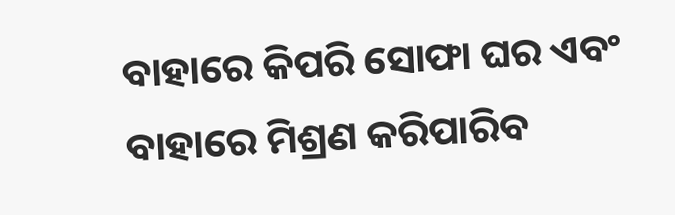ବାହାରେ କିପରି ସୋଫା ଘର ଏବଂ ବାହାରେ ମିଶ୍ରଣ କରିପାରିବ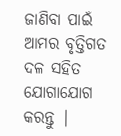ଜାଣିବା ପାଇଁ ଆମର ବୃତ୍ତିଗତ ଦଳ ସହିତ ଯୋଗାଯୋଗ କରନ୍ତୁ |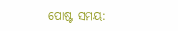ପୋଷ୍ଟ ସମୟ: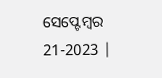ସେପ୍ଟେମ୍ବର 21-2023 |